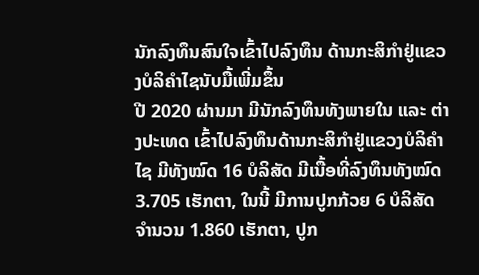ນັກລົງທຶນສົນໃຈເຂົ້າໄປລົງທຶນ ດ້ານກະສິກໍາຢູ່ແຂວງບໍລິຄຳໄຊນັບມື້ເພີ່ມຂຶ້ນ
ປີ 2020 ຜ່ານມາ ມີນັກລົງທຶນທັງພາຍໃນ ແລະ ຕ່າງປະເທດ ເຂົ້າໄປລົງທຶນດ້ານກະສິກໍາຢູ່ແຂວງບໍລິຄໍາໄຊ ມີທັງໝົດ 16 ບໍລິສັດ ມີເນື້ອທີ່ລົງທຶນທັງໝົດ 3.705 ເຮັກຕາ, ໃນນີ້ ມີການປູກກ້ວຍ 6 ບໍລິສັດ ຈໍານວນ 1.860 ເຮັກຕາ, ປູກ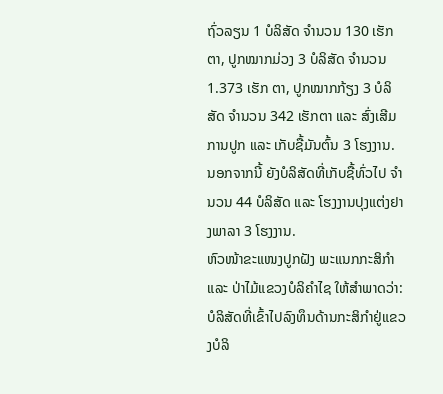ຖົ່ວລຽນ 1 ບໍລິສັດ ຈໍານວນ 130 ເຮັກຕາ, ປູກໝາກມ່ວງ 3 ບໍລິສັດ ຈໍານວນ 1.373 ເຮັກ ຕາ, ປູກໝາກກ້ຽງ 3 ບໍລິສັດ ຈໍານວນ 342 ເຮັກຕາ ແລະ ສົ່ງເສີມການປູກ ແລະ ເກັບຊື້ມັນຕົ້ນ 3 ໂຮງງານ. ນອກຈາກນີ້ ຍັງບໍລິສັດທີ່ເກັບຊື້ທົ່ວໄປ ຈຳນວນ 44 ບໍລິສັດ ແລະ ໂຮງງານປຸງແຕ່ງຢາງພາລາ 3 ໂຮງງານ.
ຫົວໜ້າຂະແໜງປູກຝັງ ພະແນກກະສິກໍາ ແລະ ປ່າໄມ້ແຂວງບໍລິຄຳໄຊ ໃຫ້ສໍາພາດວ່າ: ບໍລິສັດທີ່ເຂົ້າໄປລົງທຶນດ້ານກະສິກໍາຢູ່ແຂວງບໍລິ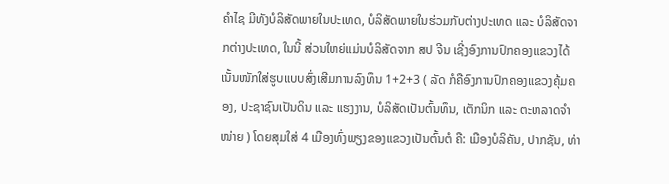ຄຳໄຊ ມີທັງບໍລິສັດພາຍໃນປະເທດ, ບໍລິສັດພາຍໃນຮ່ວມກັບຕ່າງປະເທດ ແລະ ບໍລິສັດຈາກຕ່າງປະເທດ, ໃນນີ້ ສ່ວນໃຫຍ່ແມ່ນບໍລິສັດຈາກ ສປ ຈີນ ເຊີ່ງອົງການປົກຄອງແຂວງໄດ້ເນັ້ນໜັກໃສ່ຮູບແບບສົ່ງເສີມການລົງທຶນ 1+2+3 ( ລັດ ກໍຄືອົງການປົກຄອງແຂວງຄຸ້ມຄອງ, ປະຊາຊົນເປັນດິນ ແລະ ແຮງງານ, ບໍລິສັດເປັນຕົ້ນທຶນ, ເຕັກນິກ ແລະ ຕະຫລາດຈໍາໜ່າຍ ) ໂດຍສຸມໃສ່ 4 ເມືອງທົ່ງພຽງຂອງແຂວງເປັນຕົ້ນຕໍ ຄື: ເມືອງບໍລິຄັນ, ປາກຊັນ, ທ່າ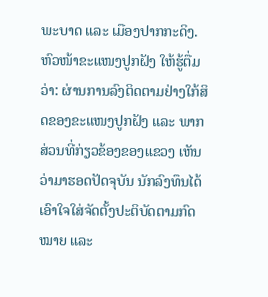ພະບາດ ແລະ ເມືອງປາກກະດິງ.
ຫົວໜ້າຂະແໜງປູກຝັງ ໃຫ້ຮູ້ຕື່ມວ່າ: ຜ່ານການລົງຕິດຕາມຢ່າງໃກ້ສິດຂອງຂະແໜງປູກຝັງ ແລະ ພາກສ່ວນທີ່ກ່ຽວຂ້ອງຂອງແຂວງ ເຫັນວ່າມາຮອດປັດຈຸບັນ ນັກລົງທຶນໄດ້ເອົາໃຈໃສ່ຈັດຕັ້ງປະຕິບັດຕາມກົດໝາຍ ແລະ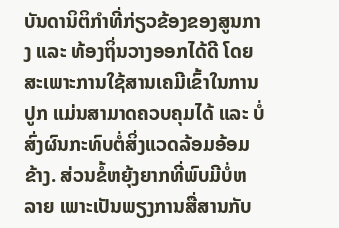ບັນດານິຕິກໍາທີ່ກ່ຽວຂ້ອງຂອງສູນກາງ ແລະ ທ້ອງຖິ່ນວາງອອກໄດ້ດີ ໂດຍສະເພາະການໃຊ້ສານເຄມີເຂົ້າໃນການປູກ ແມ່ນສາມາດຄວບຄຸມໄດ້ ແລະ ບໍ່ສົ່ງຜົນກະທົບຕໍ່ສິ່ງແວດລ້ອມອ້ອມຂ້າງ. ສ່ວນຂໍ້ຫຍຸ້ງຍາກທີ່ພົບມີບໍ່ຫລາຍ ເພາະເປັນພຽງການສື່ສານກັບ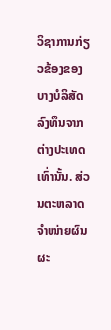ວິຊາການກ່ຽວຂ້ອງຂອງບາງບໍລິສັດລົງທຶນຈາກຕ່າງປະເທດເທົ່ານັ້ນ. ສ່ວນຕະຫລາດຈໍາໜ່າຍຜົນຜະ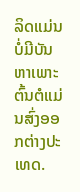ລິດແມ່ນບໍ່ມີບັນຫາເພາະຕົ້ນຕໍແມ່ນສົ່ງອອກຕ່າງປະເທດ.